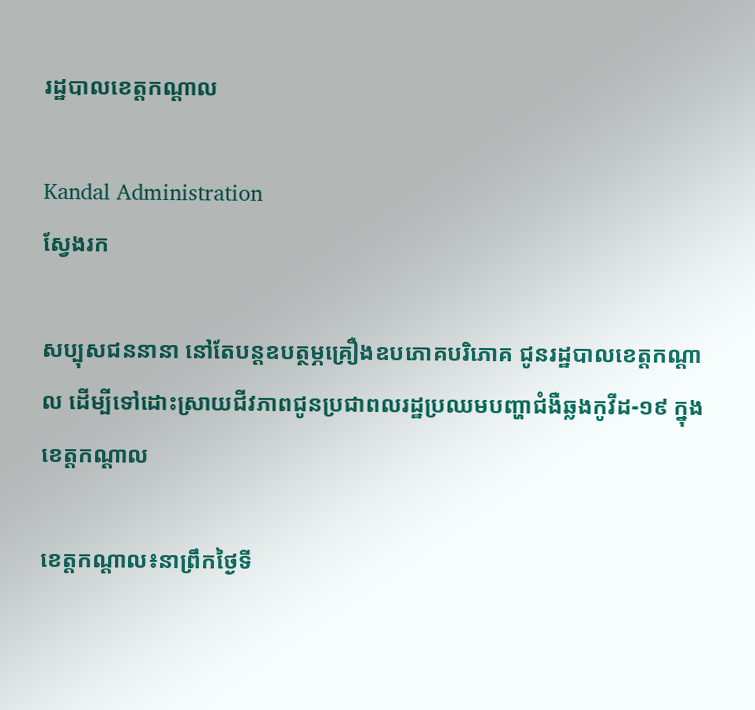រដ្ឋបាលខេត្តកណ្តាល

Kandal Administration
ស្វែងរក

សប្បុសជននានា នៅតែបន្តឧបត្ថម្ភគ្រឿងឧបភោគបរិភោគ ជូនរដ្ឋបាលខេត្តកណ្តាល ដើម្បីទៅដោះស្រាយជីវភាពជូនប្រជាពលរដ្ឋប្រឈមបញ្ហាជំងឺឆ្លងកូវីដ-១៩ ក្នុងខេត្តកណ្ដាល

ខេត្តកណ្តាល៖នាព្រឹកថ្ងៃទី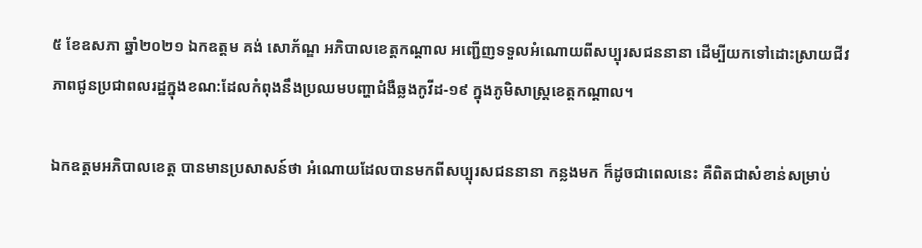៥ ខែឧសភា ឆ្នាំ២០២១ ឯកឧត្តម គង់ សោភ័ណ្ឌ អភិបាលខេត្តកណ្តាល អញ្ជើញទទួលអំណោយពីសប្បុរសជននានា ដើម្បីយកទៅដោះស្រាយជីវភាពជូនប្រជាពលរដ្ឋក្នុងខណ:ដែលកំពុងនឹងប្រឈមបញ្ហាជំងឺឆ្លងកូវីដ-១៩ ក្នុងភូមិសាស្ត្រខេត្តកណ្តាល។

ឯកឧត្តមអភិបាលខេត្ត បានមានប្រសាសន៍ថា អំណោយដែលបានមកពីសប្បុរសជននានា កន្លងមក ក៏ដូចជាពេលនេះ គឺពិតជាសំខាន់សម្រាប់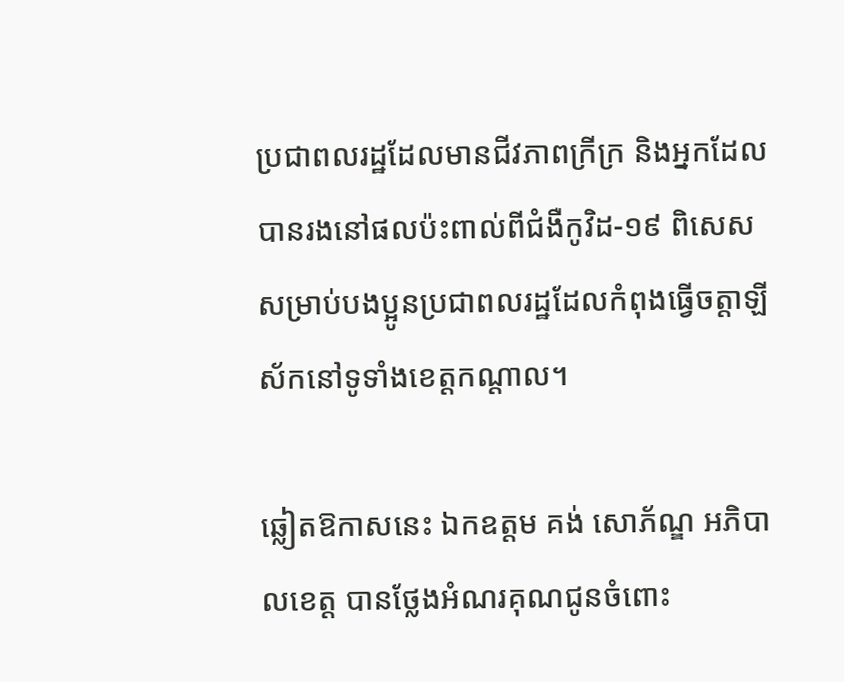ប្រជាពលរដ្ឋដែលមានជីវភាពក្រីក្រ និងអ្នកដែលបានរងនៅផលប៉ះពាល់ពីជំងឺកូវិដ-១៩ ពិសេសសម្រាប់បងប្អូនប្រជាពលរដ្ឋដែលកំពុងធ្វើចត្តាឡីស័កនៅទូទាំងខេត្តកណ្តាល។

ឆ្លៀតឱកាសនេះ ឯកឧត្តម គង់ សោភ័ណ្ឌ អភិបាលខេត្ត បានថ្លែងអំណរគុណជូនចំពោះ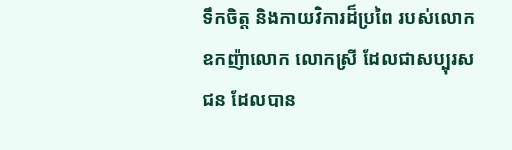ទឹកចិត្ត និងកាយវិការដ៏ប្រពៃ របស់លោកឧកញ៉ាលោក លោកស្រី ដែលជាសប្បុរសជន ដែលបាន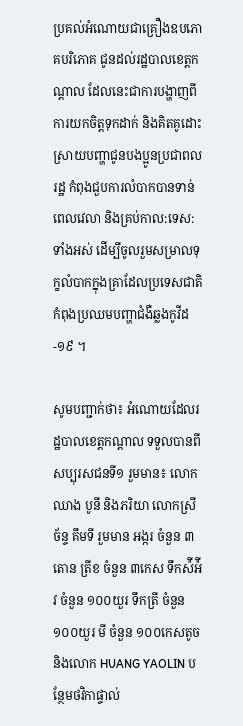ប្រគល់អំណោយជាគ្រឿងឧបភោគបរិភោគ ជូនដល់រដ្ឋបាលខេត្តកណ្ដាល ដែលនេះជាការបង្ហាញពីការយកចិត្តទុកដាក់ និងគិតគូដោះស្រាយបញ្ហាជូនបងប្អូនប្រជាពលរដ្ឋ កំពុងជួបការលំបាកបានទាន់ពេលវេលា និងគ្រប់កាល:ទេស:ទាំងអស់ ដើម្បីចូលរួមសម្រាលទុក្ខលំបាកក្នុងគ្រាដែលប្រទេសជាតិកំពុងប្រឈមបញ្ហាជំងឺឆ្លងកូវីដ-១៩ ។

សូមបញ្ជាក់ថា៖ អំណោយដែលរដ្ឋបាលខេត្តកណ្ដាល ទទួលបានពីសប្បុរសជនទី១ រួមមាន៖ លោក ឈាង បូនី និងភរិយា លោកស្រី ច័ន្ទ គឹមទី រួមមាន អង្ករ ចំនួន ៣តោន ត្រីខ ចំនួន ៣កេស ទឹកស៉ីអ៉ីវ ចំនួន ១០០យួរ ទឹកត្រី ចំនួន ១០០យួរ មី ចំនួន ១០០កេសតូច និងលោក HUANG YAOLIN បន្ថែមថវិកាផ្ទាល់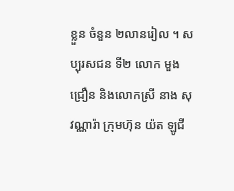ខ្លួន ចំនួន ២លានរៀល ។ សប្បុរសជន ទី២ លោក មួង ជ្រឿន និងលោកស្រី នាង សុវណ្ណារ៉ា ក្រុមហ៊ុន យ៉ត ឡូជី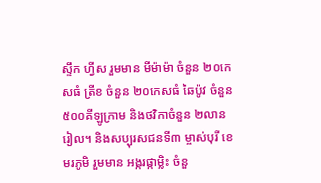ស្ទឹក ហ្វីស រួមមាន មីម៉ាម៉ា ចំនួន ២០កេសធំ ត្រីខ ចំនួន ២០កេសធំ ឆៃប៉ូវ ចំនួន ៥០០គីឡូក្រាម និងថវិកាចំនួន ២លានរៀល។ និងសប្បុរសជនទី៣ ម្ចាស់បុរី ខេមរភូមិ រួមមាន អង្ករផ្កាម្លិះ ចំនួ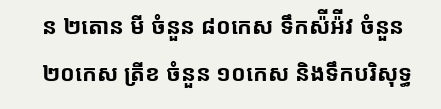ន ២តោន មី ចំនួន ៨០កេស ទឹកស៉ីអ៉ីវ ចំនួន ២០កេស ត្រីខ ចំនួន ១០កេស និងទឹកបរិសុទ្ធ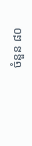ចំនួន ៨០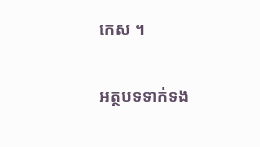កេស ។

អត្ថបទទាក់ទង